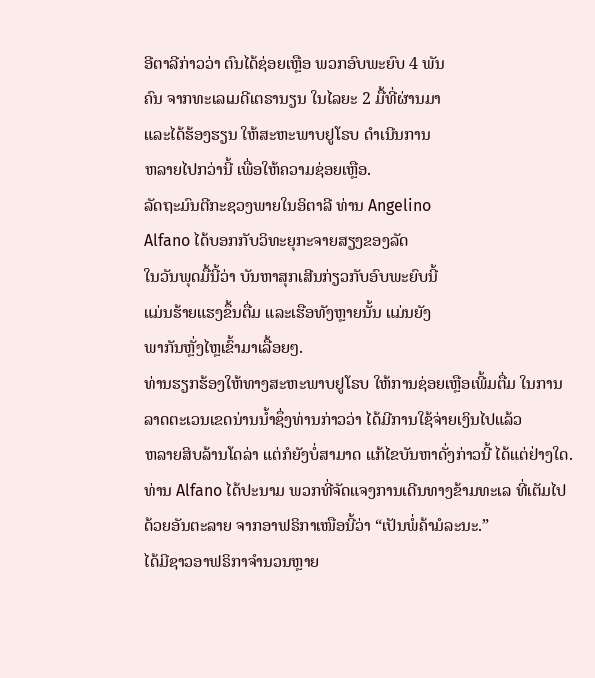ອີຕາລີກ່າວວ່າ ຕົນໄດ້ຊ່ອຍເຫຼືອ ພວກອົບພະຍົບ 4 ພັນ
ຄົນ ຈາກທະເລເມດີເຕຣານຽນ ໃນໄລຍະ 2 ມື້ທີ່ຜ່ານມາ
ແລະໄດ້ຮ້ອງຮຽນ ໃຫ້ສະຫະພາບຢູໂຣບ ດຳເນີນການ
ຫລາຍໄປກວ່ານີ້ ເພື່ອໃຫ້ຄວາມຊ່ອຍເຫຼືອ.
ລັດຖະມົນຕີກະຊວງພາຍໃນອິຕາລີ ທ່ານ Angelino
Alfano ໄດ້ບອກກັບວິທະຍຸກະຈາຍສຽງຂອງລັດ
ໃນວັນພຸດມື້ນີ້ວ່າ ບັນຫາສຸກເສີນກ່ຽວກັບອົບພະຍົບນີ້
ແມ່ນຮ້າຍແຮງຂຶ້ນຕື່ມ ແລະເຮືອທັງຫຼາຍນັ້ນ ແມ່ນຍັງ
ພາກັນຫຼັ່ງໄຫຼເຂົ້າມາເລື້ອຍໆ.
ທ່ານຮຽກຮ້ອງໃຫ້ທາງສະຫະພາບຢູໂຣບ ໃຫ້ການຊ່ອຍເຫຼືອເພີ້ມຕື່ມ ໃນການ
ລາດຕະເວນເຂດນ່ານນ້ຳຊຶ່ງທ່ານກ່າວວ່າ ໄດ້ມີການໃຊ້ຈ່າຍເງິນໄປແລ້ວ
ຫລາຍສິບລ້ານໂດລ່າ ແຕ່ກໍຍັງບໍ່ສາມາດ ແກ້ໄຂບັນຫາດັ່ງກ່າວນີ້ ໄດ້ແຕ່ຢ່າງໃດ.
ທ່ານ Alfano ໄດ້ປະນາມ ພວກທີ່ຈັດແຈງການເດີນທາງຂ້າມທະເລ ທີ່ເຕັມໄປ
ດ້ວຍອັນຕະລາຍ ຈາກອາຟຣິກາເໜືອນີ້ວ່າ “ເປັນພໍ່ຄ້າມໍລະນະ.”
ໄດ້ມີຊາວອາຟຣິກາຈຳນວນຫຼາຍ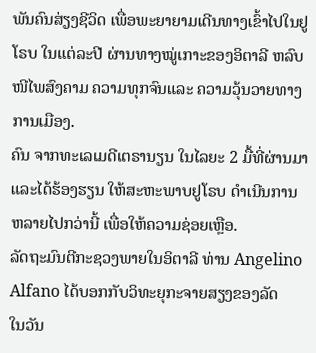ພັນຄົນສ່ຽງຊີວິດ ເພື່ອພະຍາຍາມເດີນທາງເຂົ້າໄປໃນຢູໂຣບ ໃນແຕ່ລະປີ ຜ່ານທາງໝູ່ເກາະຂອງອິຕາລີ ຫລົບໜີໄພສົງຄາມ ຄວາມທຸກຈົນແລະ ຄວາມວຸ້ນວາຍທາງການເມືອງ.
ຄົນ ຈາກທະເລເມດີເຕຣານຽນ ໃນໄລຍະ 2 ມື້ທີ່ຜ່ານມາ
ແລະໄດ້ຮ້ອງຮຽນ ໃຫ້ສະຫະພາບຢູໂຣບ ດຳເນີນການ
ຫລາຍໄປກວ່ານີ້ ເພື່ອໃຫ້ຄວາມຊ່ອຍເຫຼືອ.
ລັດຖະມົນຕີກະຊວງພາຍໃນອິຕາລີ ທ່ານ Angelino
Alfano ໄດ້ບອກກັບວິທະຍຸກະຈາຍສຽງຂອງລັດ
ໃນວັນ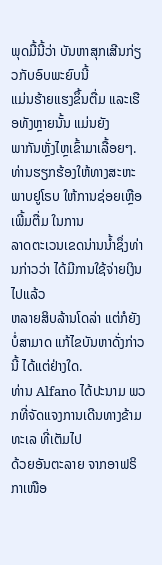ພຸດມື້ນີ້ວ່າ ບັນຫາສຸກເສີນກ່ຽວກັບອົບພະຍົບນີ້
ແມ່ນຮ້າຍແຮງຂຶ້ນຕື່ມ ແລະເຮືອທັງຫຼາຍນັ້ນ ແມ່ນຍັງ
ພາກັນຫຼັ່ງໄຫຼເຂົ້າມາເລື້ອຍໆ.
ທ່ານຮຽກຮ້ອງໃຫ້ທາງສະຫະພາບຢູໂຣບ ໃຫ້ການຊ່ອຍເຫຼືອເພີ້ມຕື່ມ ໃນການ
ລາດຕະເວນເຂດນ່ານນ້ຳຊຶ່ງທ່ານກ່າວວ່າ ໄດ້ມີການໃຊ້ຈ່າຍເງິນໄປແລ້ວ
ຫລາຍສິບລ້ານໂດລ່າ ແຕ່ກໍຍັງບໍ່ສາມາດ ແກ້ໄຂບັນຫາດັ່ງກ່າວນີ້ ໄດ້ແຕ່ຢ່າງໃດ.
ທ່ານ Alfano ໄດ້ປະນາມ ພວກທີ່ຈັດແຈງການເດີນທາງຂ້າມທະເລ ທີ່ເຕັມໄປ
ດ້ວຍອັນຕະລາຍ ຈາກອາຟຣິກາເໜືອ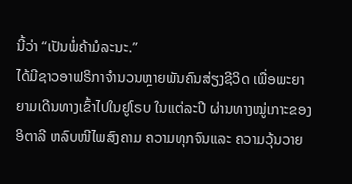ນີ້ວ່າ “ເປັນພໍ່ຄ້າມໍລະນະ.”
ໄດ້ມີຊາວອາຟຣິກາຈຳນວນຫຼາຍພັນຄົນສ່ຽງຊີວິດ ເພື່ອພະຍາຍາມເດີນທາງເຂົ້າໄປໃນຢູໂຣບ ໃນແຕ່ລະປີ ຜ່ານທາງໝູ່ເກາະຂອງອິຕາລີ ຫລົບໜີໄພສົງຄາມ ຄວາມທຸກຈົນແລະ ຄວາມວຸ້ນວາຍ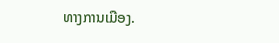ທາງການເມືອງ.